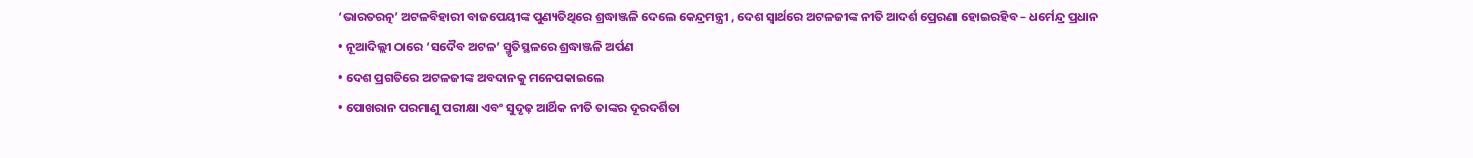‘ଭାରତରତ୍ନ’ ଅଟଳବିହାରୀ ବାଜପେୟୀଙ୍କ ପୁଣ୍ୟତିଥିରେ ଶ୍ରଦ୍ଧାଞ୍ଜଳି ଦେଲେ କେନ୍ଦ୍ରମନ୍ତ୍ରୀ , ଦେଶ ସ୍ଵାର୍ଥରେ ଅଟଳଜୀଙ୍କ ନୀତି ଆଦର୍ଶ ପ୍ରେରଣା ହୋଇରହିବ – ଧର୍ମେନ୍ଦ୍ର ପ୍ରଧାନ
• ନୂଆଦିଲ୍ଲୀ ଠାରେ ‘ସଦୈବ ଅଟଳ’ ସ୍ମୃତିସ୍ଥଳରେ ଶ୍ରଦ୍ଧାଞ୍ଜଳି ଅର୍ପଣ
• ଦେଶ ପ୍ରଗତିରେ ଅଟଳଜୀଙ୍କ ଅବଦାନକୁ ମନେପକାଇଲେ
• ପୋଖରାନ ପରମାଣୁ ପରୀକ୍ଷା ଏବଂ ସୁଦୃଢ଼ ଆର୍ଥିକ ନୀତି ତାଙ୍କର ଦୂରଦର୍ଶିତା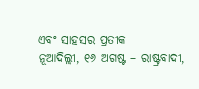ଏବଂ ସାହସର ପ୍ରତୀକ
ନୂଆଦିଲ୍ଲୀ, ୧୬ ଅଗଷ୍ଟ – ରାଷ୍ଟ୍ରବାଦୀ,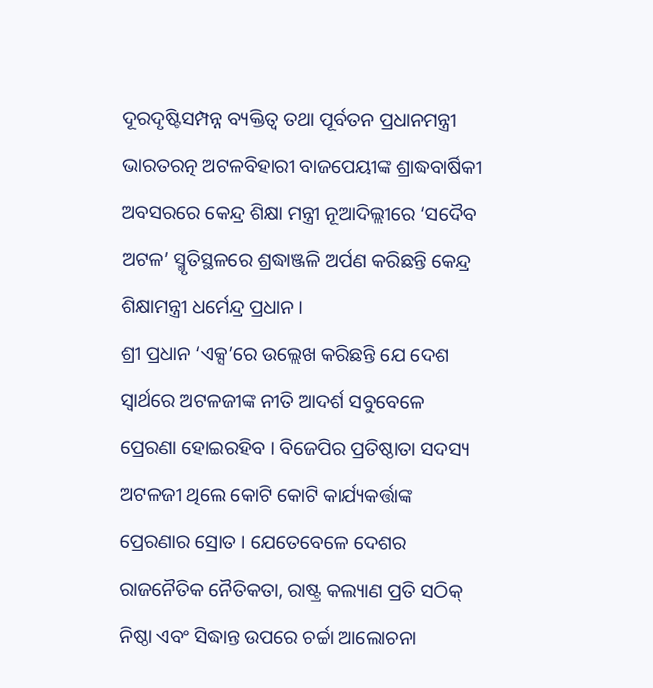ଦୂରଦୃଷ୍ଟିସମ୍ପନ୍ନ ବ୍ୟକ୍ତିତ୍ୱ ତଥା ପୂର୍ବତନ ପ୍ରଧାନମନ୍ତ୍ରୀ ଭାରତରତ୍ନ ଅଟଳବିହାରୀ ବାଜପେୟୀଙ୍କ ଶ୍ରାଦ୍ଧବାର୍ଷିକୀ ଅବସରରେ କେନ୍ଦ୍ର ଶିକ୍ଷା ମନ୍ତ୍ରୀ ନୂଆଦିଲ୍ଲୀରେ ‘ସଦୈବ ଅଟଳ’ ସ୍ମୃତିସ୍ଥଳରେ ଶ୍ରଦ୍ଧାଞ୍ଜଳି ଅର୍ପଣ କରିଛନ୍ତି କେନ୍ଦ୍ର ଶିକ୍ଷାମନ୍ତ୍ରୀ ଧର୍ମେନ୍ଦ୍ର ପ୍ରଧାନ ।
ଶ୍ରୀ ପ୍ରଧାନ ‘ଏକ୍ସ’ରେ ଉଲ୍ଲେଖ କରିଛନ୍ତି ଯେ ଦେଶ ସ୍ଵାର୍ଥରେ ଅଟଳଜୀଙ୍କ ନୀତି ଆଦର୍ଶ ସବୁବେଳେ ପ୍ରେରଣା ହୋଇରହିବ । ବିଜେପିର ପ୍ରତିଷ୍ଠାତା ସଦସ୍ୟ ଅଟଳଜୀ ଥିଲେ କୋଟି କୋଟି କାର୍ଯ୍ୟକର୍ତ୍ତାଙ୍କ ପ୍ରେରଣାର ସ୍ରୋତ । ଯେତେବେଳେ ଦେଶର ରାଜନୈତିକ ନୈତିକତା, ରାଷ୍ଟ୍ର କଲ୍ୟାଣ ପ୍ରତି ସଠିକ୍ ନିଷ୍ଠା ଏବଂ ସିଦ୍ଧାନ୍ତ ଉପରେ ଚର୍ଚ୍ଚା ଆଲୋଚନା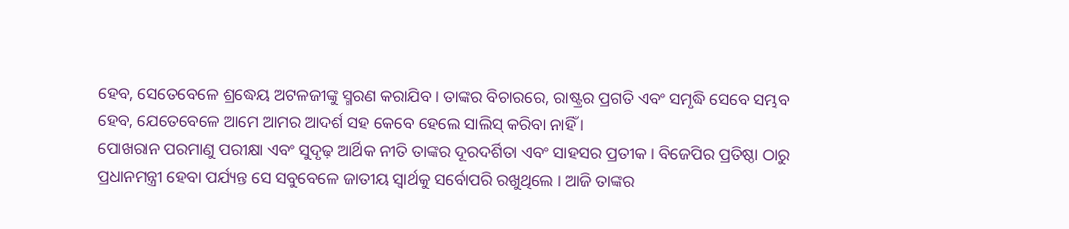ହେବ, ସେତେବେଳେ ଶ୍ରଦ୍ଧେୟ ଅଟଳଜୀଙ୍କୁ ସ୍ମରଣ କରାଯିବ । ତାଙ୍କର ବିଚାରରେ, ରାଷ୍ଟ୍ରର ପ୍ରଗତି ଏବଂ ସମୃଦ୍ଧି ସେବେ ସମ୍ଭବ ହେବ, ଯେତେବେଳେ ଆମେ ଆମର ଆଦର୍ଶ ସହ କେବେ ହେଲେ ସାଲିସ୍ କରିବା ନାହିଁ ।
ପୋଖରାନ ପରମାଣୁ ପରୀକ୍ଷା ଏବଂ ସୁଦୃଢ଼ ଆର୍ଥିକ ନୀତି ତାଙ୍କର ଦୂରଦର୍ଶିତା ଏବଂ ସାହସର ପ୍ରତୀକ । ବିଜେପିର ପ୍ରତିଷ୍ଠା ଠାରୁ ପ୍ରଧାନମନ୍ତ୍ରୀ ହେବା ପର୍ଯ୍ୟନ୍ତ ସେ ସବୁବେଳେ ଜାତୀୟ ସ୍ୱାର୍ଥକୁ ସର୍ବୋପରି ରଖୁଥିଲେ । ଆଜି ତାଙ୍କର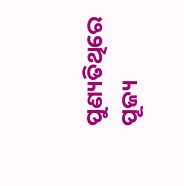ପୁଣ୍ୟତିଥିରେ ପୂଜ୍ୟ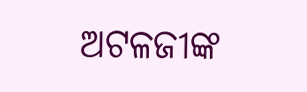ଅଟଳଜୀଙ୍କ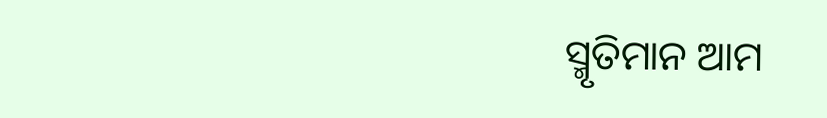ସ୍ମୃତିମାନ ଆମ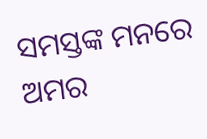ସମସ୍ତଙ୍କ ମନରେ ଅମର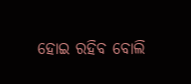ହୋଇ ରହିବ ବୋଲି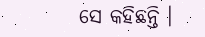ସେ କହିଛନ୍ତି ।